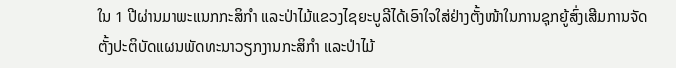ໃນ 1 ປີຜ່ານມາພະແນກກະສິກໍາ ແລະປ່າໄມ້ແຂວງໄຊຍະບູລີໄດ້ເອົາໃຈໃສ່ຢ່າງຕັ້ງໜ້າໃນການຊຸກຍູ້ສົ່ງເສີມການຈັດຕັ້ງປະຕິບັດແຜນພັດທະນາວຽກງານກະສິກໍາ ແລະປ່າໄມ້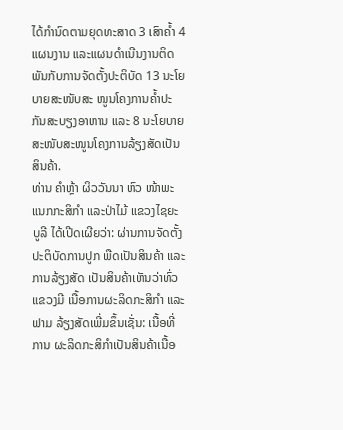ໄດ້ກໍານົດຕາມຍຸດທະສາດ 3 ເສົາຄໍ້າ 4 ແຜນງານ ແລະແຜນດໍາເນີນງານຕິດພັນກັບການຈັດຕັ້ງປະຕິບັດ 13 ນະໂຍບາຍສະໜັບສະ ໜູນໂຄງການຄໍ້າປະກັນສະບຽງອາຫານ ແລະ 8 ນະໂຍບາຍສະໜັບສະໜູນໂຄງການລ້ຽງສັດເປັນສິນຄ້າ.
ທ່ານ ຄຳຫຼ້າ ຜິວວັນນາ ຫົວ ໜ້າພະແນກກະສິກຳ ແລະປ່າໄມ້ ແຂວງໄຊຍະບູລີ ໄດ້ເປີດເຜີຍວ່າ: ຜ່ານການຈັດຕັ້ງປະຕິບັດການປູກ ພືດເປັນສິນຄ້າ ແລະການລ້ຽງສັດ ເປັນສິນຄ້າເຫັນວ່າທົ່ວ ແຂວງມີ ເນື້ອການຜະລິດກະສິກໍາ ແລະຟາມ ລ້ຽງສັດເພີ່ມຂຶ້ນເຊັ່ນ: ເນື້ອທີ່ການ ຜະລິດກະສິກໍາເປັນສິນຄ້າເນື້ອ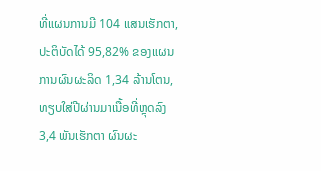ທີ່ແຜນການມີ 104 ແສນເຮັກຕາ, ປະຕິບັດໄດ້ 95,82% ຂອງແຜນ ການຜົນຜະລິດ 1,34 ລ້ານໂຕນ, ທຽບໃສ່ປີຜ່ານມາເນື້ອທີ່ຫຼຸດລົງ 3,4 ພັນເຮັກຕາ ຜົນຜະ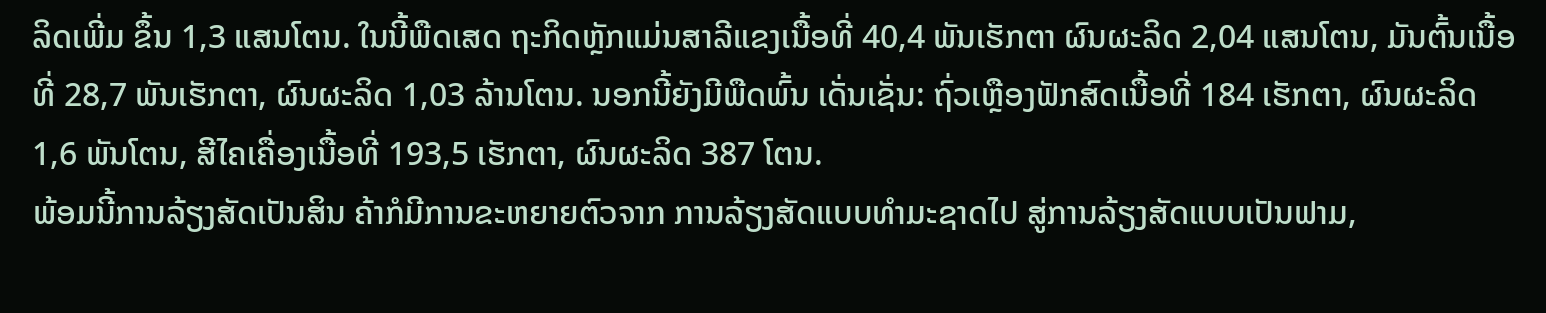ລິດເພີ່ມ ຂຶ້ນ 1,3 ແສນໂຕນ. ໃນນີ້ພືດເສດ ຖະກິດຫຼັກແມ່ນສາລີແຂງເນື້ອທີ່ 40,4 ພັນເຮັກຕາ ຜົນຜະລິດ 2,04 ແສນໂຕນ, ມັນຕົ້ນເນື້ອທີ່ 28,7 ພັນເຮັກຕາ, ຜົນຜະລິດ 1,03 ລ້ານໂຕນ. ນອກນີ້ຍັງມີພືດພົ້ນ ເດັ່ນເຊັ່ນ: ຖົ່ວເຫຼືອງຟັກສົດເນື້ອທີ່ 184 ເຮັກຕາ, ຜົນຜະລິດ 1,6 ພັນໂຕນ, ສີໄຄເຄື່ອງເນື້ອທີ່ 193,5 ເຮັກຕາ, ຜົນຜະລິດ 387 ໂຕນ.
ພ້ອມນີ້ການລ້ຽງສັດເປັນສິນ ຄ້າກໍມີການຂະຫຍາຍຕົວຈາກ ການລ້ຽງສັດແບບທໍາມະຊາດໄປ ສູ່ການລ້ຽງສັດແບບເປັນຟາມ,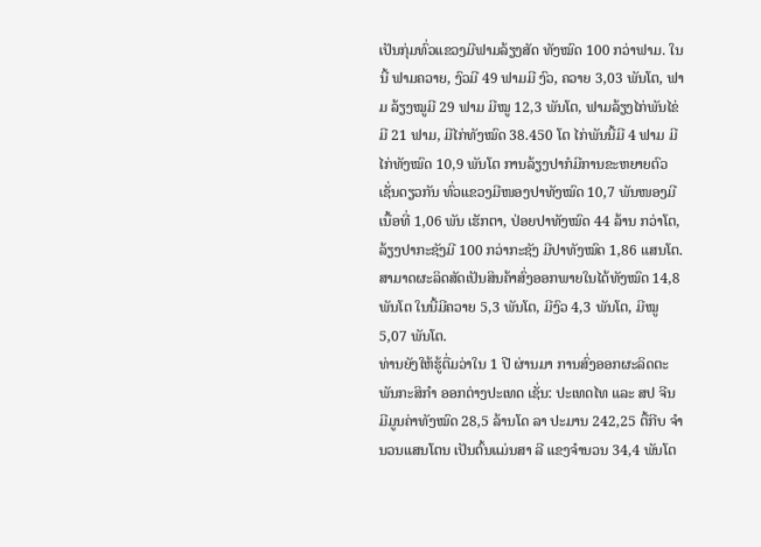ເປັນກຸ່ມທົ່ວແຂວງມີຟາມລ້ຽງສັດ ທັງໝົດ 100 ກວ່າຟາມ. ໃນນີ້ ຟາມຄວາຍ, ງົວມີ 49 ຟາມມີ ງົວ, ຄວາຍ 3,03 ພັນໂຕ, ຟາມ ລ້ຽງໝູມີ 29 ຟາມ ມີໝູ 12,3 ພັນໂຕ, ຟາມລ້ຽງໄກ່ພັນໄຂ່ມີ 21 ຟາມ, ມີໄກ່ທັງໝົດ 38.450 ໂຕ ໄກ່ພັນນີ້ມີ 4 ຟາມ ມີໄກ່ທັງໝົດ 10,9 ພັນໂຕ ການລ້ຽງປາກໍມີການຂະຫຍາຍຕົວເຊັ່ນດຽວກັນ ທົ່ວແຂວງມີໜອງປາທັງໝົດ 10,7 ພັນໜອງມີເນື້ອທີ່ 1,06 ພັນ ເຮັກຕາ, ປ່ອຍປາທັງໝົດ 44 ລ້ານ ກວ່າໂຕ, ລ້ຽງປາກະຊັງມີ 100 ກວ່າກະຊັງ ມີປາທັງໝົດ 1,86 ແສນໂຕ. ສາມາດຜະລິດສັດເປັນສິນຄ້າສົ່ງອອກພາຍໃນໄດ້ທັງໝົດ 14,8 ພັນໂຕ ໃນນີ້ມີຄວາຍ 5,3 ພັນໂຕ, ມີງົວ 4,3 ພັນໂຕ, ມີໝູ 5,07 ພັນໂຕ.
ທ່ານຍັງໃຫ້ຮູ້ຕື່ມວ່າໃນ 1 ປີ ຜ່ານມາ ການສົ່ງອອກຜະລິດຕະ ພັນກະສິກຳ ອອກຕ່າງປະເທດ ເຊັ່ນ: ປະເທດໄທ ແລະ ສປ ຈີນ ມີມູນຄ່າທັງໝົດ 28,5 ລ້ານໂດ ລາ ປະມານ 242,25 ຕື້ກີບ ຈຳ ນວນແສນໂຕນ ເປັນຕົ້ນແມ່ນສາ ລີ ແຂງຈຳນວນ 34,4 ພັນໂຕ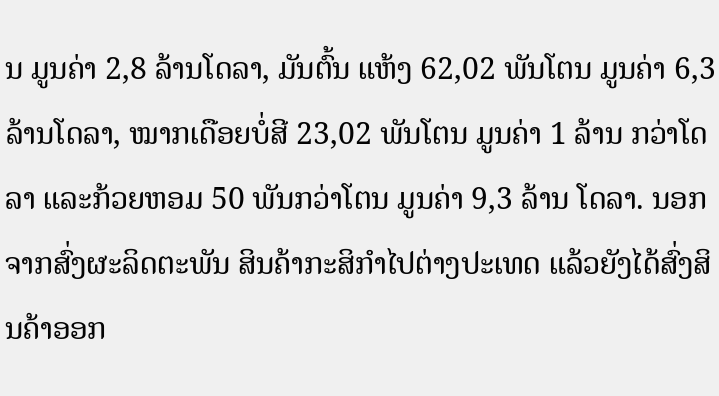ນ ມູນຄ່າ 2,8 ລ້ານໂດລາ, ມັນຕົ້ນ ແຫ້ງ 62,02 ພັນໂຕນ ມູນຄ່າ 6,3 ລ້ານໂດລາ, ໝາກເດືອຍບໍ່ສີ 23,02 ພັນໂຕນ ມູນຄ່າ 1 ລ້ານ ກວ່າໂດລາ ແລະກ້ວຍຫອມ 50 ພັນກວ່າໂຕນ ມູນຄ່າ 9,3 ລ້ານ ໂດລາ. ນອກຈາກສົ່ງຜະລິດຕະພັນ ສິນຄ້າກະສິກຳໄປຕ່າງປະເທດ ແລ້ວຍັງໄດ້ສົ່ງສິນຄ້າອອກ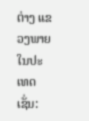ຕ່າງ ແຂວງພາຍໃນປະເທດເຊັ່ນ: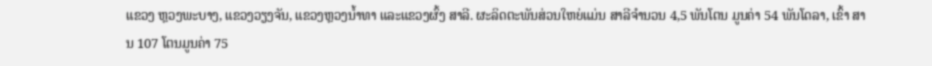ແຂວງ ຫຼວງພະບາງ, ແຂວງວຽງຈັນ, ແຂວງຫຼວງນໍ້າທາ ແລະແຂວງຜົ້ງ ສາລີ. ຜະລິດຕະພັນສ່ວນໃຫຍ່ແມ່ນ ສາລີຈຳນວນ 4,5 ພັນໂຕນ ມູນຄ່າ 54 ພັນໂດລາ, ເຂົ້າ ສານ 107 ໂຕນມູນຄ່າ 75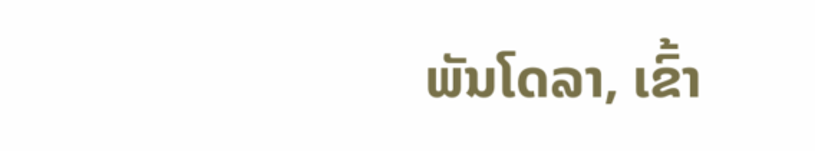ພັນໂດລາ, ເຂົ້າ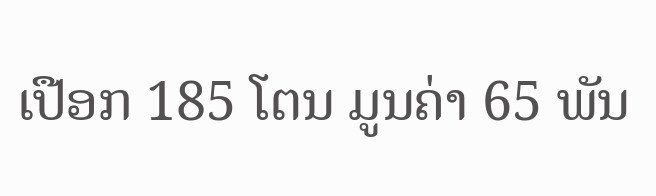ເປືອກ 185 ໂຕນ ມູນຄ່າ 65 ພັນ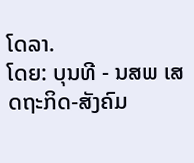ໂດລາ.
ໂດຍ: ບຸນທີ - ນສພ ເສດຖະກິດ-ສັງຄົມ